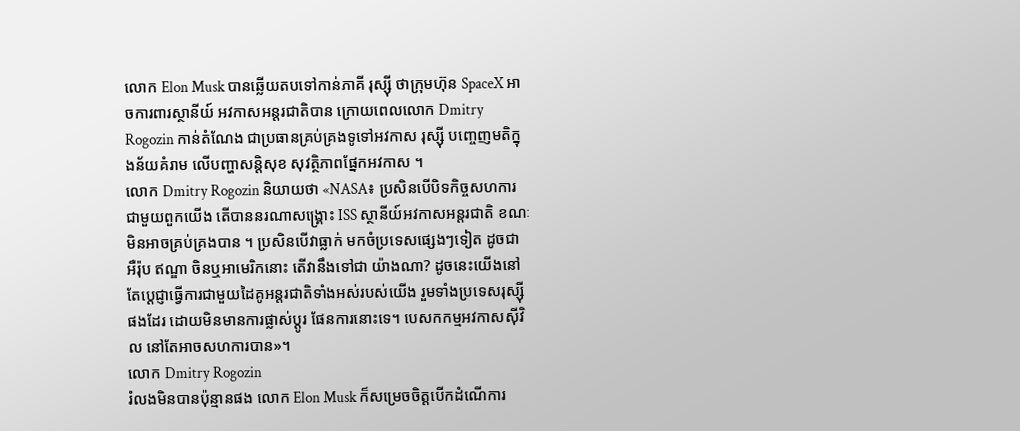លោក Elon Musk បានឆ្លើយតបទៅកាន់ភាគី រុស្ស៊ី ថាក្រុមហ៊ុន SpaceX អាចការពារស្ថានីយ៍ អវកាសអន្តរជាតិបាន ក្រោយពេលលោក Dmitry Rogozin កាន់តំណែង ជាប្រធានគ្រប់គ្រងទូទៅអវកាស រុស្ស៊ី បញ្ចេញមតិក្នុងន័យគំរាម លើបញ្ហាសន្ដិសុខ សុវត្ថិភាពផ្នែកអវកាស ។
លោក Dmitry Rogozin និយាយថា «NASA៖ ប្រសិនបើបិទកិច្ចសហការ ជាមួយពួកយើង តើបាននរណាសង្គ្រោះ ISS ស្ថានីយ៍អវកាសអន្តរជាតិ ខណៈមិនអាចគ្រប់គ្រងបាន ។ ប្រសិនបើវាធ្លាក់ មកចំប្រទេសផ្សេងៗទៀត ដូចជា អឺរ៉ុប ឥណ្ឌា ចិនឬអាមេរិកនោះ តើវានឹងទៅជា យ៉ាងណា? ដូចនេះយើងនៅតែប្តេជ្ញាធ្វើការជាមួយដៃគូអន្តរជាតិទាំងអស់របស់យើង រួមទាំងប្រទេសរុស្ស៊ីផងដែរ ដោយមិនមានការផ្លាស់ប្តូរ ផែនការនោះទេ។ បេសកកម្មអវកាសស៊ីវិល នៅតែអាចសហការបាន»។
លោក Dmitry Rogozin
រំលងមិនបានប៉ុន្មានផង លោក Elon Musk ក៏សម្រេចចិត្តបើកដំណើការ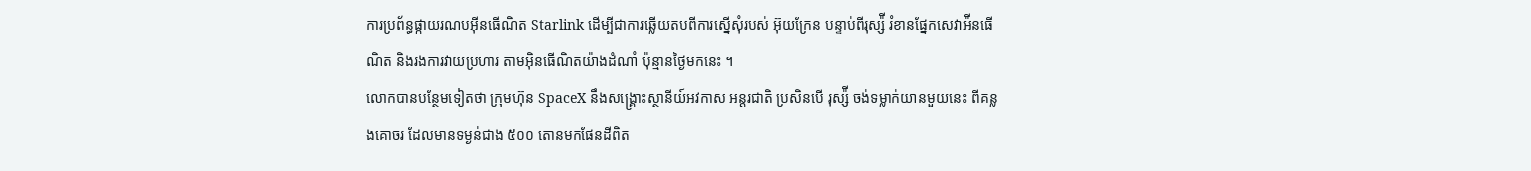ការប្រព័ន្ធផ្កាយរណបអ៊ីនធើណិត Starlink ដើម្បីជាការឆ្លើយតបពីការស្នើសុំរបស់ អ៊ុយក្រែន បន្ទាប់ពីរុស្ស៉ី រំខានផ្នែកសេវាអ៉ីនធើណិត និងរងការវាយប្រហារ តាមអ៊ិនធើណិតយ៉ាងដំណាំ ប៉ុន្មានថ្ងៃមកនេះ ។
លោកបានបន្ថែមទៀតថា ក្រុមហ៊ុន SpaceX នឹងសង្គ្រោះស្ថានីយ៍អវកាស អន្តរជាតិ ប្រសិនបើ រុស្ស៉ី ចង់ទម្លាក់យានមួយនេះ ពីគន្លងគោចរ ដែលមានទម្ងន់ជាង ៥០០ តោនមកផែនដីពិត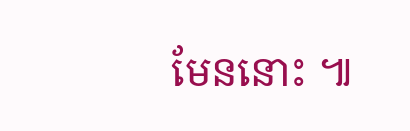មែននោះ ៕